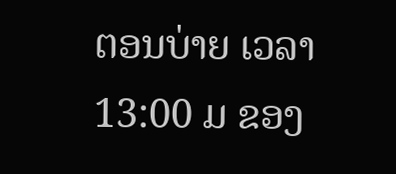ຕອນບ່າຍ ເວລາ 13:00 ມ ຂອງ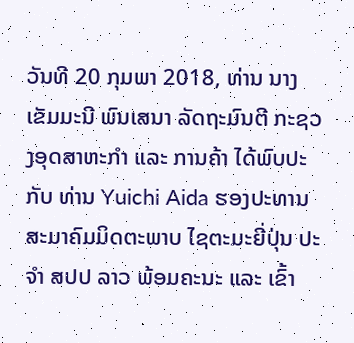ວັນທີ 20 ກຸມພາ 2018, ທ່ານ ນາງ ເຂັມມະນີ ພົນເສນາ ລັດຖະມົນຕີ ກະຊວງອຸດສາຫະກຳ ແລະ ການຄ້າ ໄດ້ພົບປະ ກັບ ທ່ານ Yuichi Aida ຮອງປະທານສະມາຄົມມິດຕະພາບ ໄຊຕະມະຍີ່ປຸ່ນ ປະຈໍາ ສປປ ລາວ ພ້ອມຄະນະ ແລະ ເຂົ້າ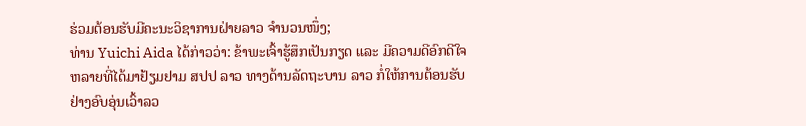ຮ່ວມຕ້ອນຮັບມີຄະນະວິຊາການຝ່າຍລາວ ຈໍານວນໜຶ່ງ;
ທ່ານ Yuichi Aida ໄດ້ກ່າວວ່າ: ຂ້າພະເຈົ້າຮູ້ສຶກເປັນກຽດ ແລະ ມີຄວາມດີອົກດີໃຈຫລາຍທີ່ໄດ້ມາຢ້ຽມຢາມ ສປປ ລາວ ທາງດ້ານລັດຖະບານ ລາວ ກໍ່ໃຫ້ການຕ້ອນຮັບຢ່າງອົບອຸ່ນເວົ້າລວ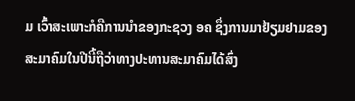ມ ເວົ້າສະເພາະກໍຄືການນຳຂອງກະຊວງ ອຄ ຊຶ່ງການມາຢ້ຽມຢາມຂອງສະມາຄົມໃນປີນີ້ຖືວ່າທາງປະທານສະມາຄົມໄດ້ສົ່ງ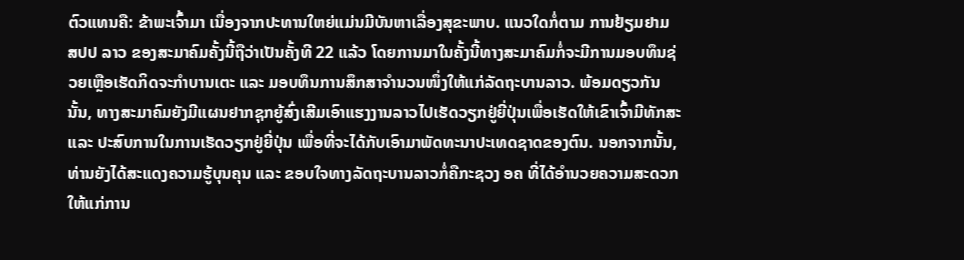ຕົວແທນຄື: ຂ້າພະເຈົ້າມາ ເນື່ອງຈາກປະທານໃຫຍ່ແມ່ນມີບັນຫາເລື່ອງສຸຂະພາບ. ແນວໃດກໍ່ຕາມ ການຢ້ຽມຢາມ ສປປ ລາວ ຂອງສະມາຄົມຄັ້ງນີ້ຖືວ່າເປັນຄັ້ງທີ 22 ແລ້ວ ໂດຍການມາໃນຄັ້ງນີ້ທາງສະມາຄົມກໍ່ຈະມີການມອບທຶນຊ່ວຍເຫຼືອເຮັດກິດຈະກຳບານເຕະ ແລະ ມອບທຶນການສຶກສາຈຳນວນໜຶ່ງໃຫ້ແກ່ລັດຖະບານລາວ. ພ້ອມດຽວກັນນັ້ນ, ທາງສະມາຄົມຍັງມີແຜນຢາກຊຸກຍູ້ສົ່ງເສີມເອົາແຮງງານລາວໄປເຮັດວຽກຢູ່ຍີ່ປຸ່ນເພື່ອເຮັດໃຫ້ເຂົາເຈົ້າມີທັກສະ ແລະ ປະສົບການໃນການເຮັດວຽກຢູ່ຍີ່ປຸ່ນ ເພື່ອທີ່ຈະໄດ້ກັບເອົາມາພັດທະນາປະເທດຊາດຂອງຕົນ. ນອກຈາກນັ້ນ, ທ່ານຍັງໄດ້ສະແດງຄວາມຮູ້ບຸນຄຸນ ແລະ ຂອບໃຈທາງລັດຖະບານລາວກໍ່ຄືກະຊວງ ອຄ ທີ່ໄດ້ອຳນວຍຄວາມສະດວກໃຫ້ແກ່ການ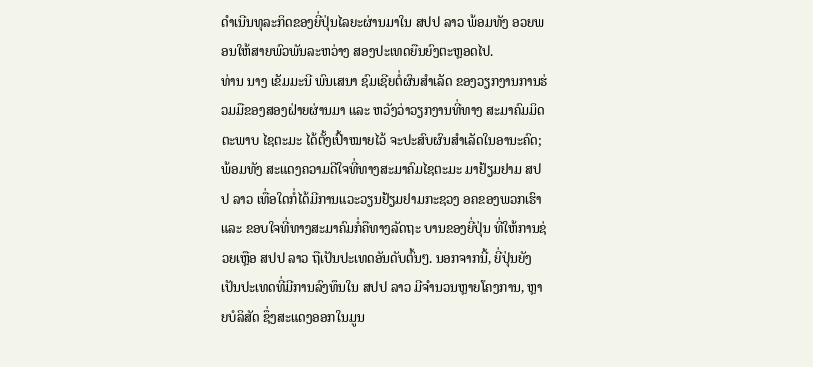ດຳເນີນທຸລະກິດຂອງຍີ່ປຸ່ນໄລຍະຜ່ານມາໃນ ສປປ ລາວ ພ້ອມທັງ ອວຍພອນໃຫ້ສາຍພົວພັນລະຫວ່າງ ສອງປະເທດຍືນຍົງຕະຫຼອດໄປ.
ທ່ານ ນາງ ເຂັມມະນີ ພົນເສນາ ຊົມເຊີຍຕໍ່ຜົນສໍາເລັດ ຂອງວຽກງານການຮ່ວມມືຂອງສອງຝ່າຍຜ່ານມາ ແລະ ຫວັງວ່າວຽກງານທີ່ທາງ ສະມາຄົມມິດຕະພາບ ໄຊຕະມະ ໄດ້ຕັ້ງເປົ້າໝາຍໄວ້ ຈະປະສົບຜົນສໍາເລັດໃນອານະຄົດ; ພ້ອມທັງ ສະແດງຄວາມດີໃຈທີ່ທາງສະມາຄົມໄຊຕະມະ ມາຢ້ຽມຢາມ ສປປ ລາວ ເທື່ອໃດກໍ່ໄດ້ມີການແວະວຽນຢ້ຽມຢາມກະຊວງ ອຄຂອງພວກເຮົາ ແລະ ຂອບໃຈທີ່ທາງສະມາຄົມກໍ່ຄືທາງລັດຖະ ບານຂອງຍີ່ປຸ່ນ ທີ່ໃຫ້ການຊ່ວຍເຫຼືອ ສປປ ລາວ ຖືເປັນປະເທດອັນດັບຕົ້ນໆ. ນອກຈາກນີ້, ຍີ່ປຸ່ນຍັງເປັນປະເທດທີ່ມີການລົງທຶນໃນ ສປປ ລາວ ມີຈຳນວນຫຼາຍໂຄງການ, ຫຼາຍບໍລິສັດ ຊຶ່ງສະແດງອອກໃນມູນ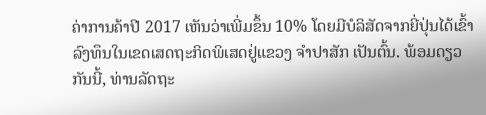ຄ່າການຄ້າປີ 2017 ເຫັນວ່າເພີ່ມຂຶ້ນ 10% ໂດຍມີບໍລິສັດຈາກຍີ່ປຸ່ນໄດ້ເຂົ້າລົງທຶນໃນເຂດເສດຖະກິດພິເສດຢູ່ແຂວງ ຈຳປາສັກ ເປັນຕົ້ນ. ພ້ອມດຽວກັນນີ້, ທ່ານລັດຖະ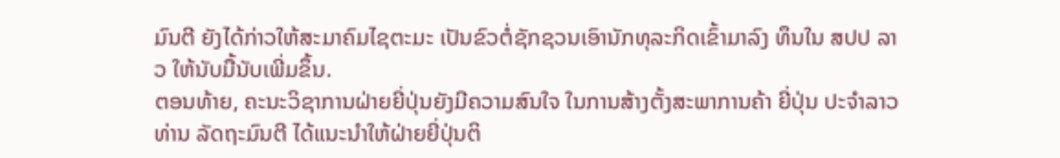ມົນຕີ ຍັງໄດ້ກ່າວໃຫ້ສະມາຄົມໄຊຕະມະ ເປັນຂົວຕໍ່ຊັກຊວນເອົານັກທຸລະກິດເຂົ້າມາລົງ ທຶນໃນ ສປປ ລາວ ໃຫ້ນັບມື້ນັບເພີ່ມຂຶ້ນ.
ຕອນທ້າຍ, ຄະນະວິຊາການຝ່າຍຍີ່ປຸ່ນຍັງມີຄວາມສົນໃຈ ໃນການສ້າງຕັ້ງສະພາການຄ້າ ຍີ່ປຸ່ນ ປະຈຳລາວ ທ່ານ ລັດຖະມົນຕີ ໄດ້ແນະນຳໃຫ້ຝ່າຍຍີ່ປຸ່ນຕິ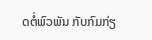ດຕໍ່ພົວພັນ ກັບກົມກ່ຽ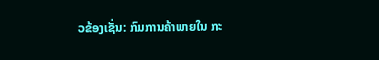ວຂ້ອງເຊັ່ນ: ກົມການຄ້າພາຍໃນ ກະ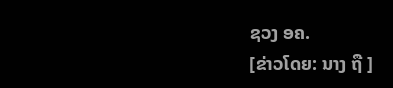ຊວງ ອຄ.
[ຂ່າວໂດຍ: ນາງ ຖື ]